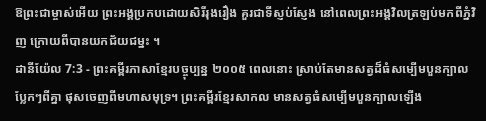ឱព្រះជាម្ចាស់អើយ ព្រះអង្គប្រកបដោយសិរីរុងរឿង គួរជាទីស្ញប់ស្ញែង នៅពេលព្រះអង្គវិលត្រឡប់មកពីភ្នំវិញ ក្រោយពីបានយកជ័យជម្នះ ។
ដានីយ៉ែល 7:3 - ព្រះគម្ពីរភាសាខ្មែរបច្ចុប្បន្ន ២០០៥ ពេលនោះ ស្រាប់តែមានសត្វដ៏ធំសម្បើមបួនក្បាលប្លែកៗពីគ្នា ផុសចេញពីមហាសមុទ្រ។ ព្រះគម្ពីរខ្មែរសាកល មានសត្វធំសម្បើមបួនក្បាលឡើង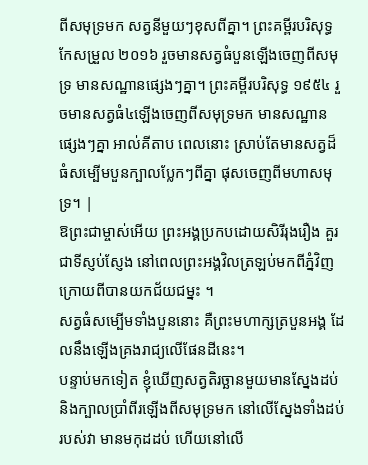ពីសមុទ្រមក សត្វនីមួយៗខុសពីគ្នា។ ព្រះគម្ពីរបរិសុទ្ធកែសម្រួល ២០១៦ រួចមានសត្វធំបួនឡើងចេញពីសមុទ្រ មានសណ្ឋានផ្សេងៗគ្នា។ ព្រះគម្ពីរបរិសុទ្ធ ១៩៥៤ រួចមានសត្វធំ៤ឡើងចេញពីសមុទ្រមក មានសណ្ឋានផ្សេងៗគ្នា អាល់គីតាប ពេលនោះ ស្រាប់តែមានសត្វដ៏ធំសម្បើមបួនក្បាលប្លែកៗពីគ្នា ផុសចេញពីមហាសមុទ្រ។ |
ឱព្រះជាម្ចាស់អើយ ព្រះអង្គប្រកបដោយសិរីរុងរឿង គួរជាទីស្ញប់ស្ញែង នៅពេលព្រះអង្គវិលត្រឡប់មកពីភ្នំវិញ ក្រោយពីបានយកជ័យជម្នះ ។
សត្វធំសម្បើមទាំងបួននោះ គឺព្រះមហាក្សត្របួនអង្គ ដែលនឹងឡើងគ្រងរាជ្យលើផែនដីនេះ។
បន្ទាប់មកទៀត ខ្ញុំឃើញសត្វតិរច្ឆានមួយមានស្នែងដប់ និងក្បាលប្រាំពីរឡើងពីសមុទ្រមក នៅលើស្នែងទាំងដប់របស់វា មានមកុដដប់ ហើយនៅលើ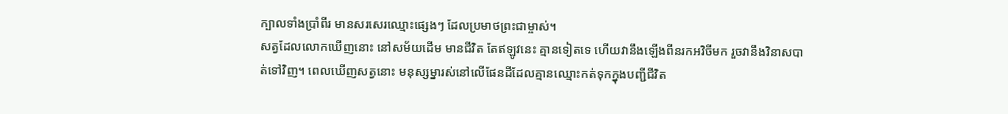ក្បាលទាំងប្រាំពីរ មានសរសេរឈ្មោះផ្សេងៗ ដែលប្រមាថព្រះជាម្ចាស់។
សត្វដែលលោកឃើញនោះ នៅសម័យដើម មានជីវិត តែឥឡូវនេះ គ្មានទៀតទេ ហើយវានឹងឡើងពីនរកអវិចីមក រួចវានឹងវិនាសបាត់ទៅវិញ។ ពេលឃើញសត្វនោះ មនុស្សម្នារស់នៅលើផែនដីដែលគ្មានឈ្មោះកត់ទុកក្នុងបញ្ជីជីវិត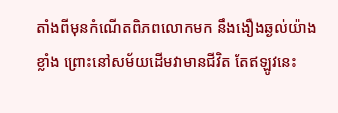តាំងពីមុនកំណើតពិភពលោកមក នឹងងឿងឆ្ងល់យ៉ាងខ្លាំង ព្រោះនៅសម័យដើមវាមានជីវិត តែឥឡូវនេះ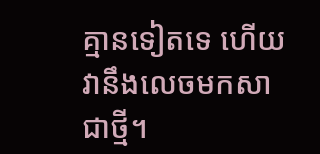គ្មានទៀតទេ ហើយវានឹងលេចមកសាជាថ្មី។